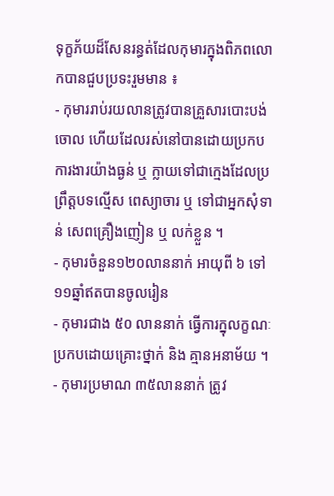ទុក្ខភ័យដ៏សែនរន្ធត់ដែលកុមារក្នុងពិភពលោកបានជួបប្រទះរួមមាន ៖
- កុមាររាប់រយលានត្រូវបានគ្រួសារបោះបង់ចោល ហើយដែលរស់នៅបានដោយប្រកបការងារយ៉ាងធ្ងន់ ឬ ក្លាយទៅជាក្មេងដែលប្រព្រឹត្តបទល្មើស ពេស្យាចារ ឬ ទៅជាអ្នកសុំទាន់ សេពគ្រឿងញៀន ឬ លក់ខ្លួន ។
- កុមារចំនួន១២០លាននាក់ អាយុពី ៦ ទៅ ១១ឆ្នាំឥតបានចូលរៀន
- កុមារជាង ៥០ លាននាក់ ធ្វើការក្នុលក្ខណៈប្រកបដោយគ្រោះថ្នាក់ និង គ្មានអនាម័យ ។
- កុមារប្រមាណ ៣៥លាននាក់ ត្រូវ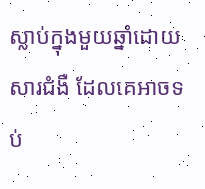ស្លាប់ក្នុងមួយឆ្នាំដោយសារជំងឺ ដែលគេអាចទប់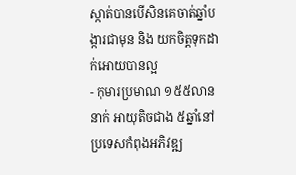ស្កាត់បានបើសិនគេចាត់ឆ្នាំបង្ការជាមុន និង យកចិត្តទុកដាក់អោយបានល្អ
- កុមារប្រមាណ ១៥៥លាននាក់ អាយុតិចជាង ៥ឆ្នាំនៅប្រទេសកំពុងអភិវឌ្ឍ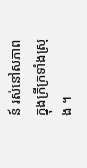ន៍ រស់នៅសភាពក្នុងក្រីក្រទាំងស្រុង ។